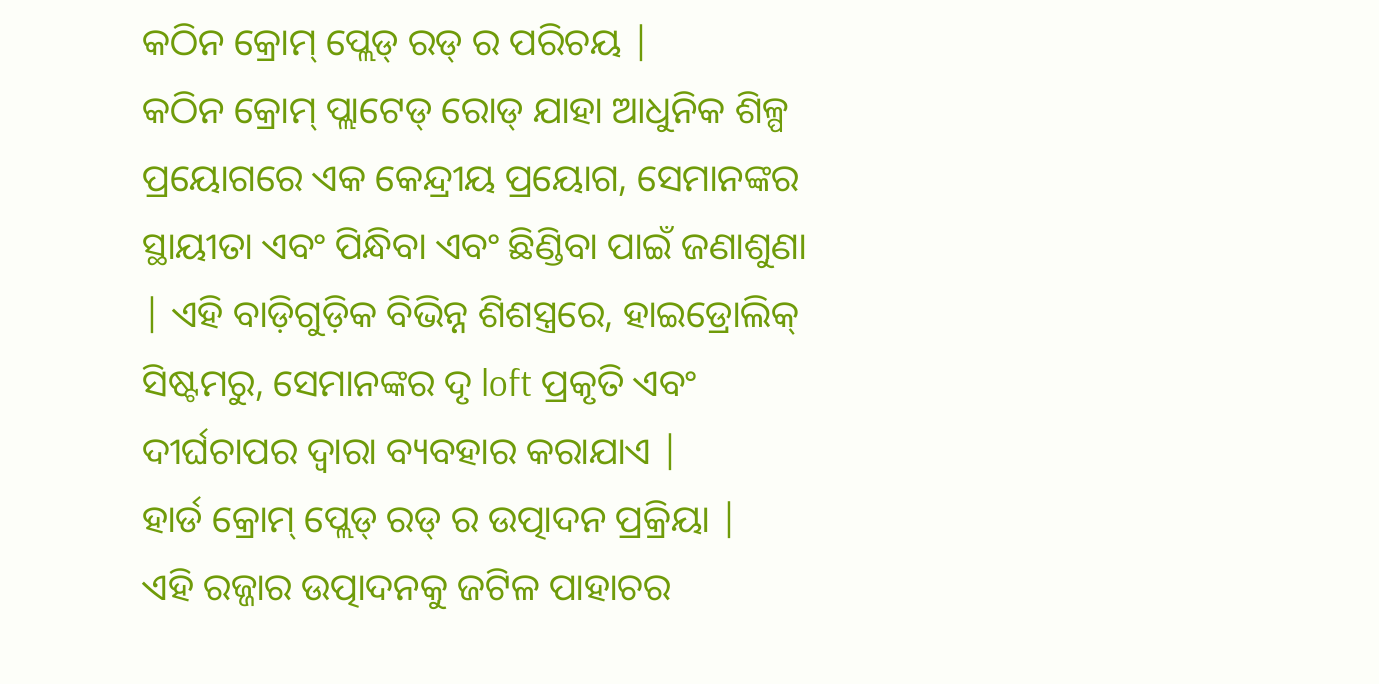କଠିନ କ୍ରୋମ୍ ପ୍ଲେଡ୍ ରଡ୍ ର ପରିଚୟ |
କଠିନ କ୍ରୋମ୍ ପ୍ଲାଟେଡ୍ ରୋଡ୍ ଯାହା ଆଧୁନିକ ଶିଳ୍ପ ପ୍ରୟୋଗରେ ଏକ କେନ୍ଦ୍ରୀୟ ପ୍ରୟୋଗ, ସେମାନଙ୍କର ସ୍ଥାୟୀତା ଏବଂ ପିନ୍ଧିବା ଏବଂ ଛିଣ୍ଡିବା ପାଇଁ ଜଣାଶୁଣା | ଏହି ବାଡ଼ିଗୁଡ଼ିକ ବିଭିନ୍ନ ଶିଶସ୍ତ୍ରରେ, ହାଇଡ୍ରୋଲିକ୍ ସିଷ୍ଟମରୁ, ସେମାନଙ୍କର ଦୃ loft ପ୍ରକୃତି ଏବଂ ଦୀର୍ଘଚାପର ଦ୍ୱାରା ବ୍ୟବହାର କରାଯାଏ |
ହାର୍ଡ କ୍ରୋମ୍ ପ୍ଲେଡ୍ ରଡ୍ ର ଉତ୍ପାଦନ ପ୍ରକ୍ରିୟା |
ଏହି ରଜ୍ଜାର ଉତ୍ପାଦନକୁ ଜଟିଳ ପାହାଚର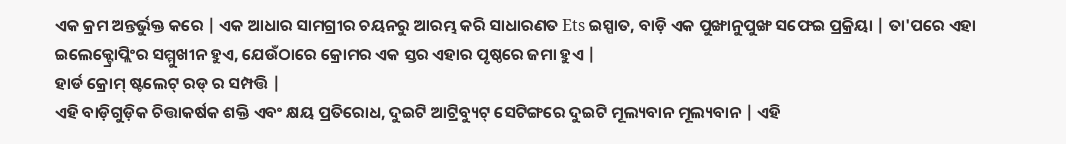ଏକ କ୍ରମ ଅନ୍ତର୍ଭୁକ୍ତ କରେ | ଏକ ଆଧାର ସାମଗ୍ରୀର ଚୟନରୁ ଆରମ୍ଭ କରି ସାଧାରଣତ Ets ଇସ୍ପାତ, ବାଡ଼ି ଏକ ପୁଙ୍ଖାନୁପୁଙ୍ଖ ସଫେଇ ପ୍ରକ୍ରିୟା | ତା'ପରେ ଏହା ଇଲେକ୍ଟ୍ରୋପ୍ଲିଂର ସମ୍ମୁଖୀନ ହୁଏ, ଯେଉଁଠାରେ କ୍ରୋମର ଏକ ସ୍ତର ଏହାର ପୃଷ୍ଠରେ ଜମା ହୁଏ |
ହାର୍ଡ କ୍ରୋମ୍ ଷ୍ଟଲେଟ୍ ରଡ୍ ର ସମ୍ପତ୍ତି |
ଏହି ବାଡ଼ିଗୁଡ଼ିକ ଚିତ୍ତାକର୍ଷକ ଶକ୍ତି ଏବଂ କ୍ଷୟ ପ୍ରତିରୋଧ, ଦୁଇଟି ଆଟ୍ରିବ୍ୟୁଟ୍ ସେଟିଙ୍ଗରେ ଦୁଇଟି ମୂଲ୍ୟବାନ ମୂଲ୍ୟବାନ | ଏହି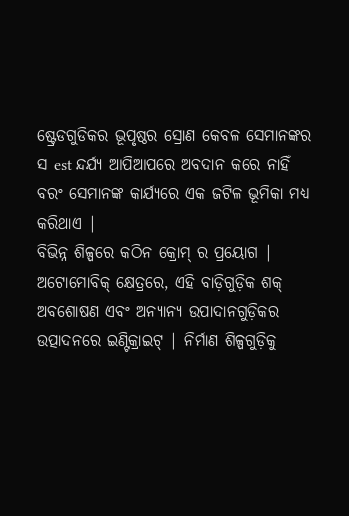ଷ୍ଟ୍ରେଡଗୁଡିକର ଭୂପୃଷ୍ଠର ସ୍ରୋଣ କେବଳ ସେମାନଙ୍କର ସ est ନ୍ଦର୍ଯ୍ୟ ଆପିଆପରେ ଅବଦାନ କରେ ନାହିଁ ବରଂ ସେମାନଙ୍କ କାର୍ଯ୍ୟରେ ଏକ ଜଟିଳ ଭୂମିକା ମଧ୍ୟ କରିଥାଏ |
ବିଭିନ୍ନ ଶିଳ୍ପରେ କଠିନ କ୍ରୋମ୍ ର ପ୍ରୟୋଗ |
ଅଟୋମୋବିକ୍ କ୍ଷେତ୍ରରେ, ଏହି ବାଡ଼ିଗୁଡ଼ିକ ଶକ୍ ଅବଶୋଷଣ ଏବଂ ଅନ୍ୟାନ୍ୟ ଉପାଦାନଗୁଡ଼ିକର ଉତ୍ପାଦନରେ ଇଣ୍ଟିକ୍ରାଇଟ୍ | ନିର୍ମାଣ ଶିଳ୍ପଗୁଡ଼ିକୁ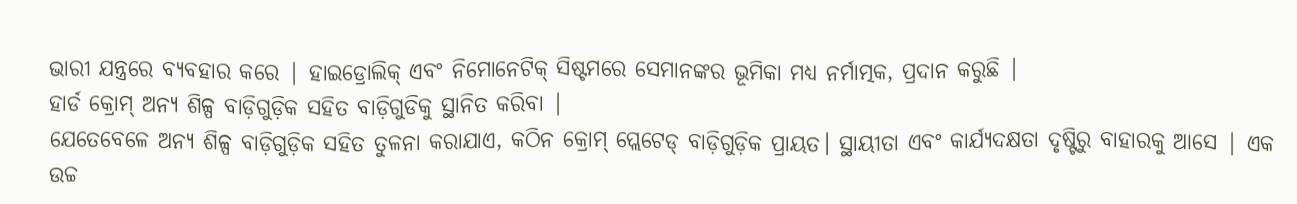ଭାରୀ ଯନ୍ତ୍ରରେ ବ୍ୟବହାର କରେ | ହାଇଡ୍ରୋଲିକ୍ ଏବଂ ନିମୋନେଟିକ୍ ସିଷ୍ଟମରେ ସେମାନଙ୍କର ଭୂମିକା ମଧ୍ୟ ନର୍ମାତ୍ମକ, ପ୍ରଦାନ କରୁଛି |
ହାର୍ଡ କ୍ରୋମ୍ ଅନ୍ୟ ଶିଳ୍ପ ବାଡ଼ିଗୁଡ଼ିକ ସହିତ ବାଡ଼ିଗୁଡିକୁ ସ୍ଥାନିତ କରିବା |
ଯେତେବେଳେ ଅନ୍ୟ ଶିଳ୍ପ ବାଡ଼ିଗୁଡ଼ିକ ସହିତ ତୁଳନା କରାଯାଏ, କଠିନ କ୍ରୋମ୍ ପ୍ଲେଟେଡ୍ ବାଡ଼ିଗୁଡ଼ିକ ପ୍ରାୟତ। ସ୍ଥାୟୀତା ଏବଂ କାର୍ଯ୍ୟଦକ୍ଷତା ଦୃଷ୍ଟିରୁ ବାହାରକୁ ଆସେ | ଏକ ଉଚ୍ଚ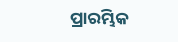ପ୍ରାରମ୍ଭିକ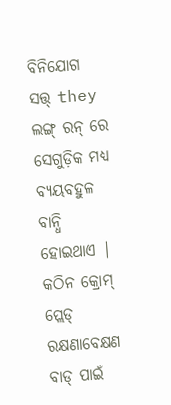ବିନିଯୋଗ ସତ୍ତ୍ they ଲଙ୍ଗ୍ ରନ୍ ରେ ସେଗୁଡ଼ିକ ମଧ୍ୟ ବ୍ୟୟବହୁଳ ବାନ୍ଧି ହୋଇଥାଏ |
କଠିନ କ୍ରୋମ୍ ପ୍ଲେଡ୍ ରକ୍ଷଣାବେକ୍ଷଣ ବାଡ୍ ପାଇଁ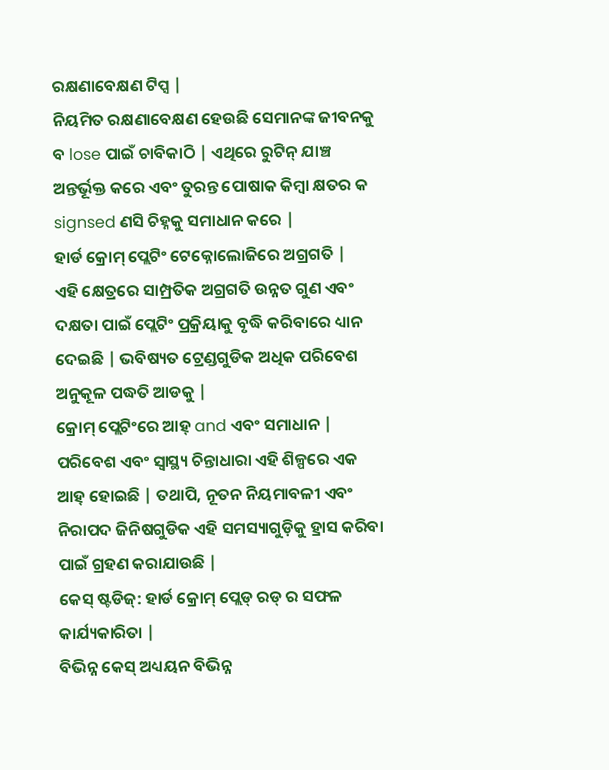ରକ୍ଷଣାବେକ୍ଷଣ ଟିପ୍ସ |
ନିୟମିତ ରକ୍ଷଣାବେକ୍ଷଣ ହେଉଛି ସେମାନଙ୍କ ଜୀବନକୁ ବ lose ପାଇଁ ଚାବିକାଠି | ଏଥିରେ ରୁଟିନ୍ ଯାଞ୍ଚ ଅନ୍ତର୍ଭୂକ୍ତ କରେ ଏବଂ ତୁରନ୍ତ ପୋଷାକ କିମ୍ବା କ୍ଷତର କ signsed ଣସି ଚିହ୍ନକୁ ସମାଧାନ କରେ |
ହାର୍ଡ କ୍ରୋମ୍ ପ୍ଲେଟିଂ ଟେକ୍ନୋଲୋଜିରେ ଅଗ୍ରଗତି |
ଏହି କ୍ଷେତ୍ରରେ ସାମ୍ପ୍ରତିକ ଅଗ୍ରଗତି ଉନ୍ନତ ଗୁଣ ଏବଂ ଦକ୍ଷତା ପାଇଁ ପ୍ଲେଟିଂ ପ୍ରକ୍ରିୟାକୁ ବୃଦ୍ଧି କରିବାରେ ଧ୍ୟାନ ଦେଇଛି | ଭବିଷ୍ୟତ ଟ୍ରେଣ୍ଡଗୁଡିକ ଅଧିକ ପରିବେଶ ଅନୁକୂଳ ପଦ୍ଧତି ଆଡକୁ |
କ୍ରୋମ୍ ପ୍ଲେଟିଂରେ ଆହ୍ and ଏବଂ ସମାଧାନ |
ପରିବେଶ ଏବଂ ସ୍ୱାସ୍ଥ୍ୟ ଚିନ୍ତାଧାରା ଏହି ଶିଳ୍ପରେ ଏକ ଆହ୍ ହୋଇଛି | ତଥାପି, ନୂତନ ନିୟମାବଳୀ ଏବଂ ନିରାପଦ ଜିନିଷଗୁଡିକ ଏହି ସମସ୍ୟାଗୁଡ଼ିକୁ ହ୍ରାସ କରିବା ପାଇଁ ଗ୍ରହଣ କରାଯାଉଛି |
କେସ୍ ଷ୍ଟଡିଜ୍: ହାର୍ଡ କ୍ରୋମ୍ ପ୍ଲେଡ୍ ରଡ୍ ର ସଫଳ କାର୍ଯ୍ୟକାରିତା |
ବିଭିନ୍ନ କେସ୍ ଅଧ୍ୟୟନ ବିଭିନ୍ନ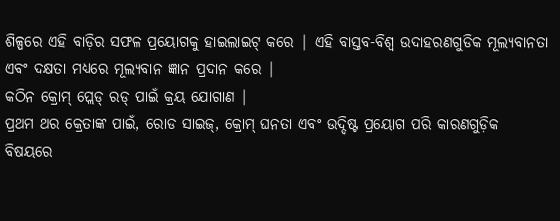ଶିଳ୍ପରେ ଏହି ବାଡ଼ିର ସଫଳ ପ୍ରୟୋଗକୁ ହାଇଲାଇଟ୍ କରେ | ଏହି ବାସ୍ତବ-ବିଶ୍ୱ ଉଦାହରଣଗୁଡିକ ମୂଲ୍ୟବାନତା ଏବଂ ଦକ୍ଷତା ମଧ୍ୟରେ ମୂଲ୍ୟବାନ ଜ୍ଞାନ ପ୍ରଦାନ କରେ |
କଠିନ କ୍ରୋମ୍ ପ୍ଲେଡ୍ ରଡ୍ ପାଇଁ କ୍ରୟ ଯୋଗାଣ |
ପ୍ରଥମ ଥର କ୍ରେତାଙ୍କ ପାଇଁ, ରୋଡ ସାଇଜ୍, କ୍ରୋମ୍ ଘନତା ଏବଂ ଉଦ୍ଦିଷ୍ଟ ପ୍ରୟୋଗ ପରି କାରଣଗୁଡ଼ିକ ବିଷୟରେ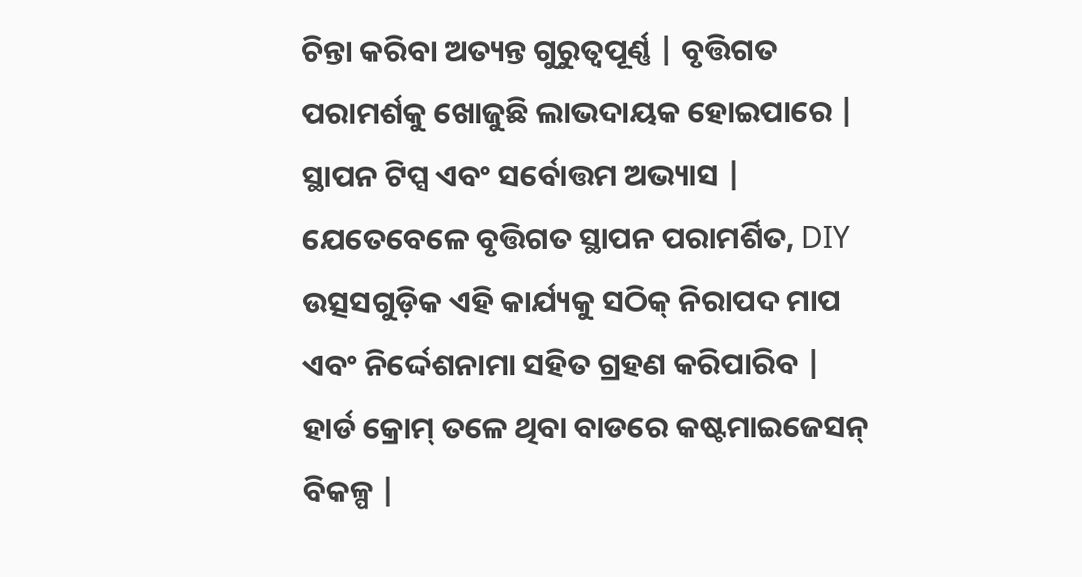ଚିନ୍ତା କରିବା ଅତ୍ୟନ୍ତ ଗୁରୁତ୍ୱପୂର୍ଣ୍ଣ | ବୃତ୍ତିଗତ ପରାମର୍ଶକୁ ଖୋଜୁଛି ଲାଭଦାୟକ ହୋଇପାରେ |
ସ୍ଥାପନ ଟିପ୍ସ ଏବଂ ସର୍ବୋତ୍ତମ ଅଭ୍ୟାସ |
ଯେତେବେଳେ ବୃତ୍ତିଗତ ସ୍ଥାପନ ପରାମର୍ଶିତ, DIY ଉତ୍ସସଗୁଡ଼ିକ ଏହି କାର୍ଯ୍ୟକୁ ସଠିକ୍ ନିରାପଦ ମାପ ଏବଂ ନିର୍ଦ୍ଦେଶନାମା ସହିତ ଗ୍ରହଣ କରିପାରିବ |
ହାର୍ଡ କ୍ରୋମ୍ ତଳେ ଥିବା ବାଡରେ କଷ୍ଟମାଇଜେସନ୍ ବିକଳ୍ପ |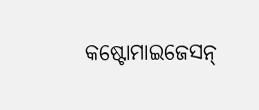କଷ୍ଟୋମାଇଜେସନ୍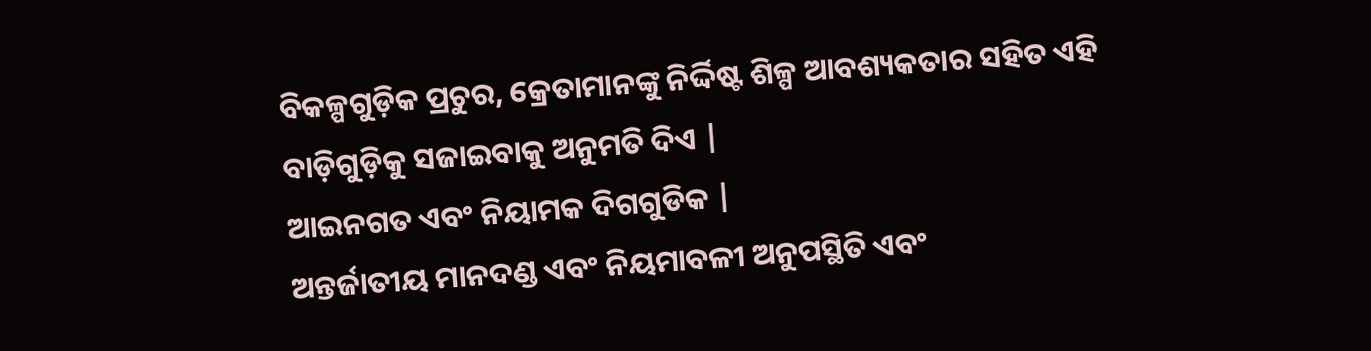ବିକଳ୍ପଗୁଡ଼ିକ ପ୍ରଚୁର, କ୍ରେତାମାନଙ୍କୁ ନିର୍ଦ୍ଦିଷ୍ଟ ଶିଳ୍ପ ଆବଶ୍ୟକତାର ସହିତ ଏହି ବାଡ଼ିଗୁଡ଼ିକୁ ସଜାଇବାକୁ ଅନୁମତି ଦିଏ |
ଆଇନଗତ ଏବଂ ନିୟାମକ ଦିଗଗୁଡିକ |
ଅନ୍ତର୍ଜାତୀୟ ମାନଦଣ୍ଡ ଏବଂ ନିୟମାବଳୀ ଅନୁପସ୍ଥିତି ଏବଂ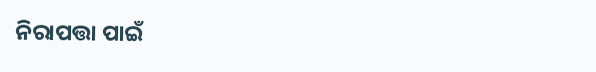ନିରାପତ୍ତା ପାଇଁ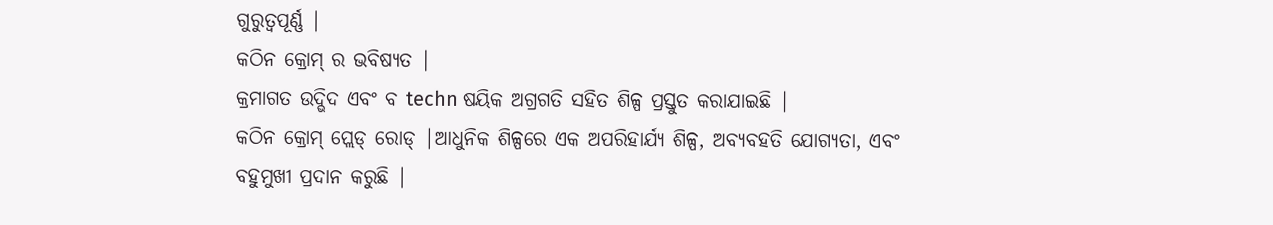ଗୁରୁତ୍ୱପୂର୍ଣ୍ଣ |
କଠିନ କ୍ରୋମ୍ ର ଭବିଷ୍ୟତ |
କ୍ରମାଗତ ଉଦ୍ଭିଦ ଏବଂ ବ techn ଷୟିକ ଅଗ୍ରଗତି ସହିତ ଶିଳ୍ପ ପ୍ରସ୍ତୁତ କରାଯାଇଛି |
କଠିନ କ୍ରୋମ୍ ପ୍ଲେଡ୍ ରୋଡ୍ |ଆଧୁନିକ ଶିଳ୍ପରେ ଏକ ଅପରିହାର୍ଯ୍ୟ ଶିଳ୍ପ, ଅବ୍ୟବହତି ଯୋଗ୍ୟତା, ଏବଂ ବହୁମୁଖୀ ପ୍ରଦାନ କରୁଛି |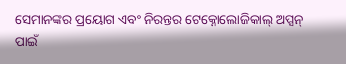ସେମାନଙ୍କର ପ୍ରୟୋଗ ଏବଂ ନିରନ୍ତର ଟେକ୍ନୋଲୋଜିକାଲ୍ ଅପ୍ସନ୍ ପାଇଁ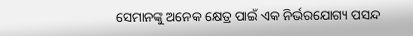ସେମାନଙ୍କୁ ଅନେକ କ୍ଷେତ୍ର ପାଇଁ ଏକ ନିର୍ଭରଯୋଗ୍ୟ ପସନ୍ଦ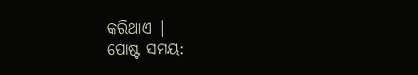କରିଥାଏ |
ପୋଷ୍ଟ ସମୟ: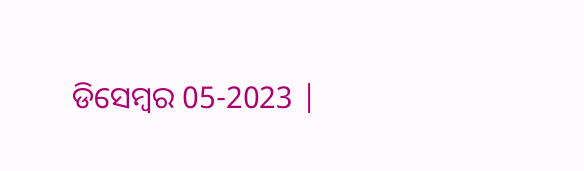ଡିସେମ୍ବର 05-2023 |